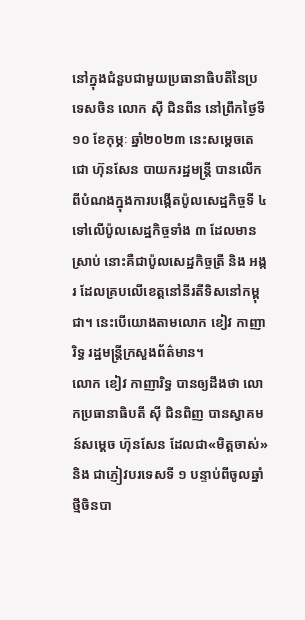នៅក្នុងជំនួបជាមួយប្រធានាធិបតីនៃប្រទេសចិន លោក ស៊ី ជិនពីន នៅព្រឹកថ្ងៃទី១០ ខែកុម្ភៈ ឆ្នាំ២០២៣ នេះសម្តេចតេជោ ហ៊ុនសែន បាយករដ្ឋមន្រ្តី បានលើកពីបំណងក្នុងការបង្កើតប៉ូលសេដ្ឋកិច្ចទី ៤ ទៅលើប៉ូលសេដ្ឋកិច្ចទាំង ៣ ដែលមានស្រាប់ នោះគឺជាប៉ូលសេដ្ឋកិច្ចត្រី និង អង្ករ ដែលគ្របលើខេត្តនៅនីរតីទិសនៅកម្ពុជា។ នេះបើយោងតាមលោក ខៀវ កាញារិទ្ធ រដ្ឋមន្រ្តីក្រសួងព័ត៌មាន។
លោក ខៀវ កាញារិទ្ធ បានឲ្យដឹងថា លោកប្រធានាធិបតី ស៊ី ជិនពិញ បានស្វាគមន៍សម្តេច ហ៊ុនសែន ដែលជា«មិត្តចាស់» និង ជាភ្ញៀវបរទេសទី ១ បន្ទាប់ពីចូលឆ្នាំថ្មីចិនបា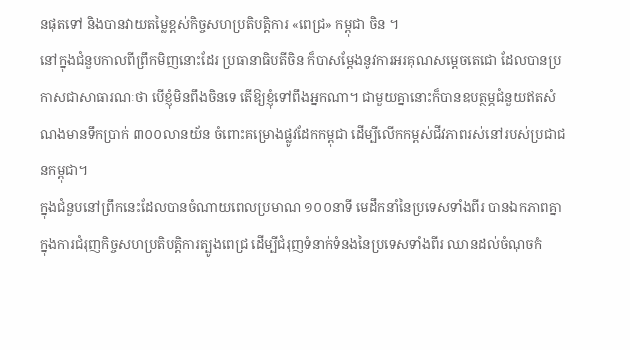នផុតទៅ និងបានវាយតម្លៃខ្ពស់កិច្ចសហប្រតិបត្តិការ «ពេជ្រ» កម្ពុជា ចិន ។
នៅក្នុងជំនួបកាលពីព្រឹកមិញនោះដែរ ប្រធានាធិបតីចិន ក៏បាសម្តែងនូវការអរគុណសម្តេចតេជោ ដែលបានប្រកាសជាសាធារណៈថា បើខ្ញុំមិនពឹងចិនទេ តើឱ្យខ្ញុំទៅពឹងអ្នកណា។ ជាមួយគ្នានោះក៏បានឧបត្ថម្ភជំនួយឥតសំណងមានទឹកប្រាក់ ៣០០លានយ័ន ចំពោះគម្រោងផ្លូវដែកកម្ពុជា ដើម្បីលើកកម្ពស់ជីវភាពរស់នៅរបស់ប្រជាជនកម្ពុជា។
ក្នុងជំនួបនៅព្រឹកនេះដែលបានចំណាយពេលប្រមាណ ១០០នាទី មេដឹកនាំនៃប្រទេសទាំងពីរ បានឯកភាពគ្នាក្នុងការជំរុញកិច្ចសហប្រតិបត្តិការត្បូងពេជ្រ ដើម្បីជំរុញទំនាក់ទំនងនៃប្រទេសទាំងពីរ ឈានដល់ចំណុចកំ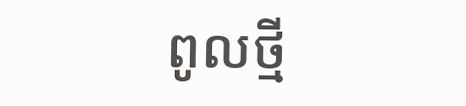ពូលថ្មី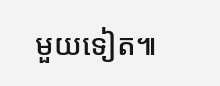មួយទៀត៕